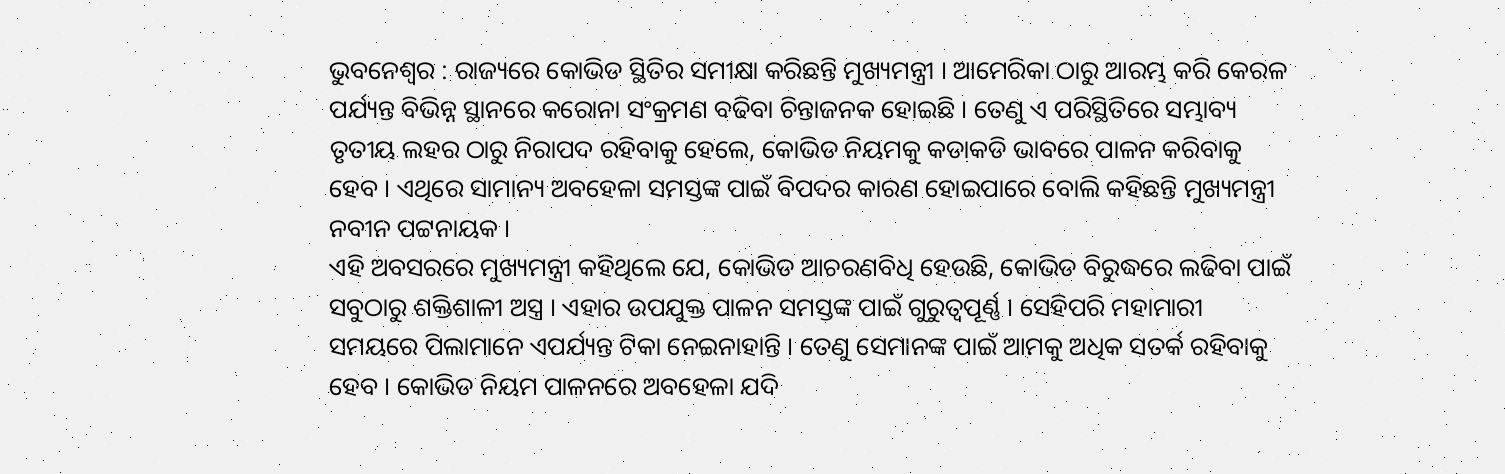ଭୁବନେଶ୍ବର : ରାଜ୍ୟରେ କୋଭିଡ ସ୍ଥିତିର ସମୀକ୍ଷା କରିଛନ୍ତି ମୁଖ୍ୟମନ୍ତ୍ରୀ । ଆମେରିକା ଠାରୁ ଆରମ୍ଭ କରି କେରଳ ପର୍ଯ୍ୟନ୍ତ ବିଭିନ୍ନ ସ୍ଥାନରେ କରୋନା ସଂକ୍ରମଣ ବଢିବା ଚିନ୍ତାଜନକ ହୋଇଛି । ତେଣୁ ଏ ପରିସ୍ଥିତିରେ ସମ୍ଭାବ୍ୟ ତୃତୀୟ ଲହର ଠାରୁ ନିରାପଦ ରହିବାକୁ ହେଲେ, କୋଭିଡ ନିୟମକୁ କଡାକଡି ଭାବରେ ପାଳନ କରିବାକୁ ହେବ । ଏଥିରେ ସାମାନ୍ୟ ଅବହେଳା ସମସ୍ତଙ୍କ ପାଇଁ ବିପଦର କାରଣ ହୋଇପାରେ ବୋଲି କହିଛନ୍ତି ମୁଖ୍ୟମନ୍ତ୍ରୀ ନବୀନ ପଟ୍ଟନାୟକ ।
ଏହି ଅବସରରେ ମୁଖ୍ୟମନ୍ତ୍ରୀ କହିଥିଲେ ଯେ, କୋଭିଡ ଆଚରଣବିଧି ହେଉଛି, କୋଭିଡ ବିରୁଦ୍ଧରେ ଲଢିବା ପାଇଁ ସବୁଠାରୁ ଶକ୍ତିଶାଳୀ ଅସ୍ତ୍ର । ଏହାର ଉପଯୁକ୍ତ ପାଳନ ସମସ୍ତଙ୍କ ପାଇଁ ଗୁରୁତ୍ବପୂର୍ଣ୍ଣ । ସେହିପରି ମହାମାରୀ ସମୟରେ ପିଲାମାନେ ଏପର୍ଯ୍ୟନ୍ତ ଟିକା ନେଇନାହାନ୍ତି । ତେଣୁ ସେମାନଙ୍କ ପାଇଁ ଆମକୁ ଅଧିକ ସତର୍କ ରହିବାକୁ ହେବ । କୋଭିଡ ନିୟମ ପାଳନରେ ଅବହେଳା ଯଦି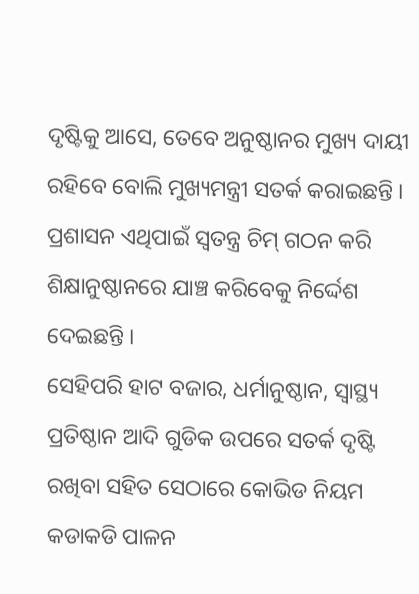ଦୃଷ୍ଟିକୁ ଆସେ, ତେବେ ଅନୁଷ୍ଠାନର ମୁଖ୍ୟ ଦାୟୀ ରହିବେ ବୋଲି ମୁଖ୍ୟମନ୍ତ୍ରୀ ସତର୍କ କରାଇଛନ୍ତି । ପ୍ରଶାସନ ଏଥିପାଇଁ ସ୍ବତନ୍ତ୍ର ଚିମ୍ ଗଠନ କରି ଶିକ୍ଷାନୁଷ୍ଠାନରେ ଯାଞ୍ଚ କରିବେକୁ ନିର୍ଦ୍ଦେଶ ଦେଇଛନ୍ତି ।
ସେହିପରି ହାଟ ବଜାର, ଧର୍ମାନୁଷ୍ଠାନ, ସ୍ବାସ୍ଥ୍ୟ ପ୍ରତିଷ୍ଠାନ ଆଦି ଗୁଡିକ ଉପରେ ସତର୍କ ଦୃଷ୍ଟି ରଖିବା ସହିତ ସେଠାରେ କୋଭିଡ ନିୟମ କଡାକଡି ପାଳନ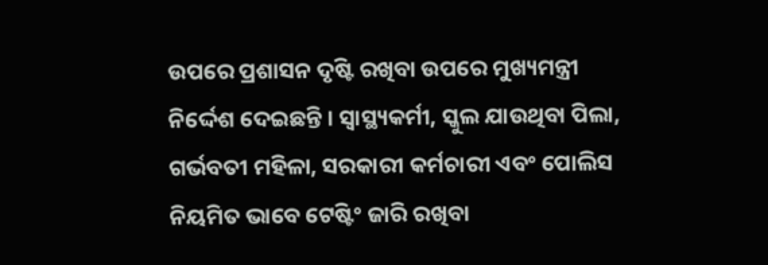ଉପରେ ପ୍ରଶାସନ ଦୃଷ୍ଟି ରଖିବା ଉପରେ ମୁଖ୍ୟମନ୍ତ୍ରୀ ନିର୍ଦ୍ଦେଶ ଦେଇଛନ୍ତି । ସ୍ବାସ୍ଥ୍ୟକର୍ମୀ, ସ୍କୁଲ ଯାଉଥିବା ପିଲା, ଗର୍ଭବତୀ ମହିଳା, ସରକାରୀ କର୍ମଚାରୀ ଏବଂ ପୋଲିସ ନିୟମିତ ଭାବେ ଟେଷ୍ଟିଂ ଜାରି ରଖିବା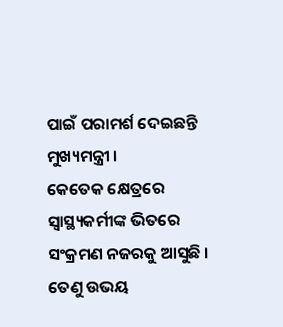ପାଇଁ ପରାମର୍ଶ ଦେଇଛନ୍ତି ମୁଖ୍ୟମନ୍ତ୍ରୀ ।
କେତେକ କ୍ଷେତ୍ରରେ ସ୍ବାସ୍ଥ୍ୟକର୍ମୀଙ୍କ ଭିତରେ ସଂକ୍ରମଣ ନଜରକୁ ଆସୁଛି । ତେଣୁ ଉଭୟ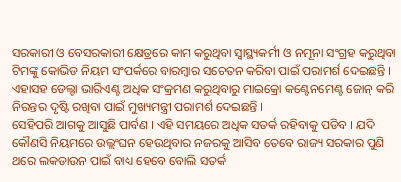ସରକାରୀ ଓ ବେସରକାରୀ କ୍ଷେତ୍ରରେ କାମ କରୁଥିବା ସ୍ବାସ୍ଥ୍ୟକର୍ମୀ ଓ ନମୂନା ସଂଗ୍ରହ କରୁଥିବା ଟିମଙ୍କୁ କୋଭିଡ ନିୟମ ସଂପର୍କରେ ବାରମ୍ବାର ସଚେତନ କରିବା ପାଇଁ ପରାମର୍ଶ ଦେଇଛନ୍ତି । ଏହାସହ ଡେଲ୍ଟା ଭାରିଏଣ୍ଟ ଅଧିକ ସଂକ୍ରମଣ କରୁଥିବାରୁ ମାଇକ୍ରୋ କଣ୍ଟେନମେଣ୍ଟ ଜୋନ୍ କରି ନିରନ୍ତର ଦୃଷ୍ଟି ରଖିବା ପାଇଁ ମୁଖ୍ୟମନ୍ତ୍ରୀ ପରାମର୍ଶ ଦେଇଛନ୍ତି ।
ସେହିପରି ଆଗକୁ ଆସୁଛି ପାର୍ବଣ । ଏହି ସମୟରେ ଅଧିକ ସତର୍କ ରହିବାକୁ ପଡିବ । ଯଦି କୌଣସି ନିୟମରେ ଉଲ୍ଲଂଘନ ହେଉଥିବାର ନଜରକୁ ଆସିବ ତେବେ ରାଜ୍ୟ ସରକାର ପୁଣି ଥରେ ଲକଡାଉନ ପାଇଁ ବାଧ୍ୟ ହେବେ ବୋଲି ସତର୍କ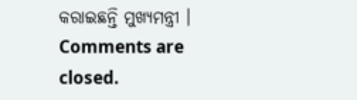କରାଇଛନ୍ତି ମୁଖ୍ୟମନ୍ତ୍ରୀ ।
Comments are closed.